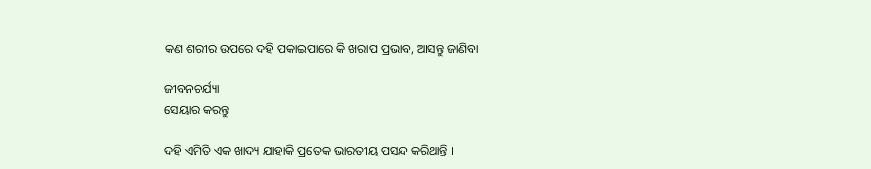କଣ ଶରୀର ଉପରେ ଦହି ପକାଇପାରେ କି ଖରାପ ପ୍ରଭାବ, ଆସନ୍ତୁ ଜାଣିବା

ଜୀବନଚର୍ଯ୍ୟା
ସେୟାର କରନ୍ତୁ

ଦହି ଏମିତି ଏକ ଖାଦ୍ୟ ଯାହାକି ପ୍ରତେକ ଭାରତୀୟ ପସନ୍ଦ କରିଥାନ୍ତି ।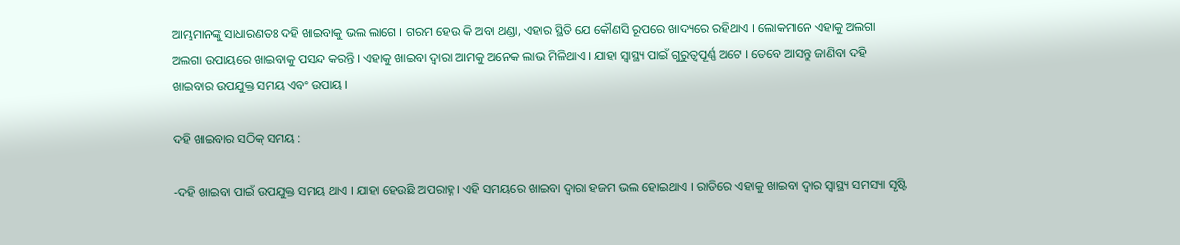ଆମ୍ଭମାନଙ୍କୁ ସାଧାରଣତଃ ଦହି ଖାଇବାକୁ ଭଲ ଲାଗେ । ଗରମ ହେଉ କି ଅବା ଥଣ୍ଡା, ଏହାର ସ୍ଥିତି ଯେ କୌଣସି ରୂପରେ ଖାଦ୍ୟରେ ରହିଥାଏ । ଲୋକମାନେ ଏହାକୁ ଅଲଗା ଅଲଗା ଉପାୟରେ ଖାଇବାକୁ ପସନ୍ଦ କରନ୍ତି । ଏହାକୁ ଖାଇବା ଦ୍ୱାରା ଆମକୁ ଅନେକ ଲାଭ ମିଳିଥାଏ । ଯାହା ସ୍ୱାସ୍ଥ୍ୟ ପାଇଁ ଗୁରୁତ୍ୱପୂର୍ଣ୍ଣ ଅଟେ । ତେବେ ଆସନ୍ତୁ ଜାଣିବା ଦହି ଖାଇବାର ଉପଯୁକ୍ତ ସମୟ ଏବଂ ଉପାୟ ।

ଦହି ଖାଇବାର ସଠିକ୍‌ ସମୟ :

-ଦହି ଖାଇବା ପାଇଁ ଉପଯୁକ୍ତ ସମୟ ଥାଏ । ଯାହା ହେଉଛି ଅପରାହ୍ନ। ଏହି ସମୟରେ ଖାଇବା ଦ୍ୱାରା ହଜମ ଭଲ ହୋଇଥାଏ । ରାତିରେ ଏହାକୁ ଖାଇବା ଦ୍ୱାର ସ୍ୱାସ୍ଥ୍ୟ ସମସ୍ୟା ସୃଷ୍ଟି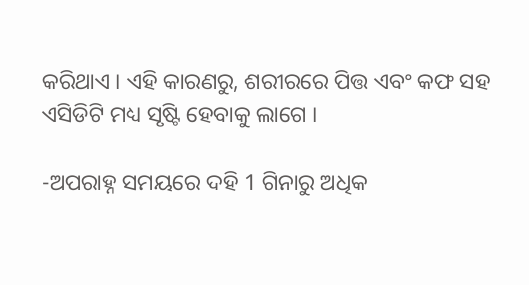କରିଥାଏ । ଏହି କାରଣରୁ, ଶରୀରରେ ପିତ୍ତ ଏବଂ କଫ ସହ ଏସିଡିଟି ମଧ୍ୟ ସୃଷ୍ଟି ହେବାକୁ ଲାଗେ ।

-ଅପରାହ୍ନ ସମୟରେ ଦହି 1 ଗିନାରୁ ଅଧିକ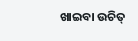ଖାଇବା ଉଚିତ୍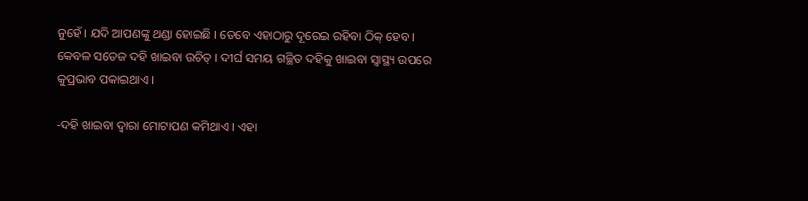ନୁହେଁ । ଯଦି ଆପଣଙ୍କୁ ଥଣ୍ଡା ହୋଇଛି । ତେବେ ଏହାଠାରୁ ଦୂରେଇ ରହିବା ଠିକ୍ ହେବ । କେବଳ ସତେଜ ଦହି ଖାଇବା ଉଚିତ୍ । ଦୀର୍ଘ ସମୟ ଗଚ୍ଛିତ ଦହିକୁ ଖାଇବା ସ୍ୱାସ୍ଥ୍ୟ ଉପରେ କୁପ୍ରଭାବ ପକାଇଥାଏ ।

-ଦହି ଖାଇବା ଦ୍ୱାରା ମୋଟାପଣ କମିଥାଏ । ଏହା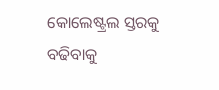କୋଲେଷ୍ଟ୍ରଲ ସ୍ତରକୁ ବଢିବାକୁ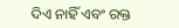ଦିଏ ନାହିଁ ଏବଂ ରକ୍ତ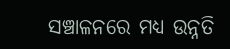ସଞ୍ଚାଳନରେ ମଧ୍ୟ ଉନ୍ନତି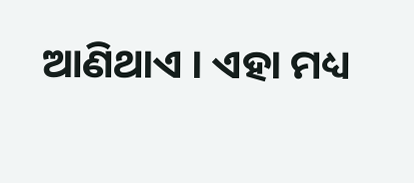ଆଣିଥାଏ । ଏହା ମଧ୍ୟ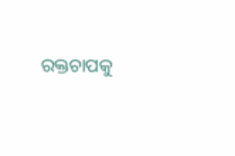ରକ୍ତଚାପକୁ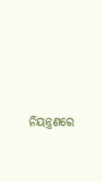ନିୟନ୍ତ୍ରଣରେ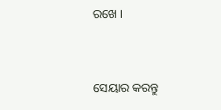ରଖେ ।


ସେୟାର କରନ୍ତୁ